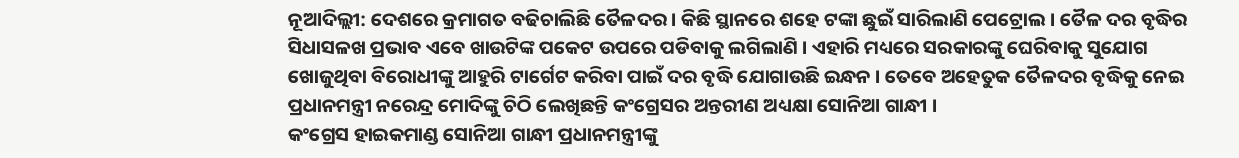ନୂଆଦିଲ୍ଲୀ: ଦେଶରେ କ୍ରମାଗତ ବଢିଚାଲିଛି ତୈଳଦର । କିଛି ସ୍ଥାନରେ ଶହେ ଟଙ୍କା ଛୁଇଁ ସାରିଲାଣି ପେଟ୍ରୋଲ । ତୈଳ ଦର ବୃଦ୍ଧିର ସିଧାସଳଖ ପ୍ରଭାବ ଏବେ ଖାଉଟିଙ୍କ ପକେଟ ଉପରେ ପଡିବାକୁ ଲଗିଲାଣି । ଏହାରି ମଧ୍ୟରେ ସରକାରଙ୍କୁ ଘେରିବାକୁ ସୁଯୋଗ ଖୋଜୁଥିବା ବିରୋଧୀଙ୍କୁ ଆହୁରି ଟାର୍ଗେଟ କରିବା ପାଇଁ ଦର ବୃଦ୍ଧି ଯୋଗାଉଛି ଇନ୍ଧନ । ତେବେ ଅହେତୁକ ତୈଳଦର ବୃଦ୍ଧିକୁ ନେଇ ପ୍ରଧାନମନ୍ତ୍ରୀ ନରେନ୍ଦ୍ର ମୋଦିଙ୍କୁ ଚିଠି ଲେଖିଛନ୍ତି କଂଗ୍ରେସର ଅନ୍ତରୀଣ ଅଧ୍ୟକ୍ଷା ସୋନିଆ ଗାନ୍ଧୀ ।
କଂଗ୍ରେସ ହାଇକମାଣ୍ଡ ସୋନିଆ ଗାନ୍ଧୀ ପ୍ରଧାନମନ୍ତ୍ରୀଙ୍କୁ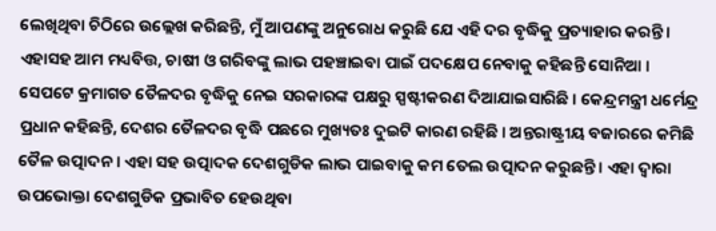ଲେଖିଥିବା ଚିଠିରେ ଉଲ୍ଲେଖ କରିଛନ୍ତି, ମୁଁ ଆପଣଙ୍କୁ ଅନୁରୋଧ କରୁଛି ଯେ ଏହି ଦର ବୃଦ୍ଧିକୁ ପ୍ରତ୍ୟାହାର କରନ୍ତି । ଏହାସହ ଆମ ମଧ୍ୟବିତ୍ତ, ଚାଷୀ ଓ ଗରିବଙ୍କୁ ଲାଭ ପହଞ୍ଚାଇବା ପାଇଁ ପଦକ୍ଷେପ ନେବାକୁ କହିଛନ୍ତି ସୋନିଆ ।
ସେପଟେ କ୍ରମାଗତ ତୈଳଦର ବୃଦ୍ଧିକୁ ନେଇ ସରକାରଙ୍କ ପକ୍ଷରୁ ସ୍ପଷ୍ଟୀକରଣ ଦିଆଯାଇସାରିଛି । କେନ୍ଦ୍ରମନ୍ତ୍ରୀ ଧର୍ମେନ୍ଦ୍ର ପ୍ରଧାନ କହିଛନ୍ତି, ଦେଶର ତୈଳଦର ବୃଦ୍ଧି ପଛରେ ମୁଖ୍ୟତଃ ଦୁଇଟି କାରଣ ରହିଛି । ଅନ୍ତରାଷ୍ଟ୍ରୀୟ ବଜାରରେ କମିଛି ତୈଳ ଉତ୍ପାଦନ । ଏହା ସହ ଉତ୍ପାଦକ ଦେଶଗୁଡିକ ଲାଭ ପାଇବାକୁ କମ ତେଲ ଉତ୍ପାଦନ କରୁଛନ୍ତି । ଏହା ଦ୍ବାରା ଉପଭୋକ୍ତା ଦେଶଗୁଡିକ ପ୍ରଭାବିତ ହେଉଥିବା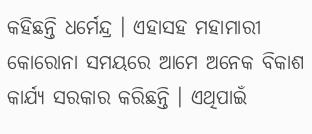କହିଛନ୍ତି ଧର୍ମେନ୍ଦ୍ର । ଏହାସହ ମହାମାରୀ କୋରୋନା ସମୟରେ ଆମେ ଅନେକ ବିକାଶ କାର୍ଯ୍ୟ ସରକାର କରିଛନ୍ତି । ଏଥିପାଇଁ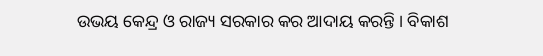ଉଭୟ କେନ୍ଦ୍ର ଓ ରାଜ୍ୟ ସରକାର କର ଆଦାୟ କରନ୍ତି । ବିକାଶ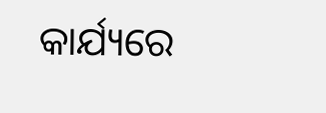କାର୍ଯ୍ୟରେ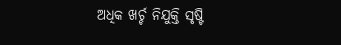ଅଧିକ ଖର୍ଚ୍ଚ ନିଯୁକ୍ତି ସୃଷ୍ଟି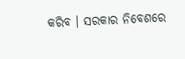କରିବ । ସରକାର ନିବେଶରେ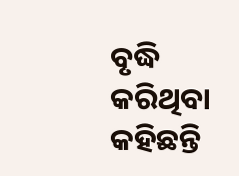ବୃଦ୍ଧି କରିଥିବା କହିଛନ୍ତି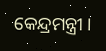କେନ୍ଦ୍ରମନ୍ତ୍ରୀ ।